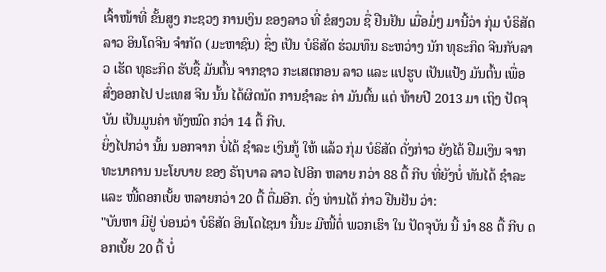ເຈົ້າໜ້າທີ່ ຂັ້ນສູງ ກະຊວງ ການເງິນ ຂອງລາວ ທີ່ ຂໍສງວນ ຊື່ ຢືນຢັນ ເມື່ອມໍ່ໆ ມານີ້ວ່າ ກຸ່ມ ບໍຣິສັດ ລາວ ອິນໂດຈີນ ຈໍາກັດ (ມະຫາຊົນ) ຊຶ່ງ ເປັນ ບໍຣິສັດ ຮ່ວມທຶນ ຣະຫວ່າງ ນັກ ທຸຣະກິດ ຈີນກັບລາວ ເຮັດ ທຸຣະກິດ ຮັບຊື້ ມັນຕົ້ນ ຈາກຊາວ ກະເສຕກອນ ລາວ ແລະ ແປຮູບ ເປັນແປ້ງ ມັນຕົ້ນ ເພື່ອ ສົ່ງອອກໄປ ປະເທສ ຈີນ ນັ້ນ ໄດ້ຜິດນັດ ການຊໍາລະ ຄ່າ ມັນຕົ້ນ ແຕ່ ທ້າຍປີ 2013 ມາ ເຖິງ ປັດຈຸບັນ ເປັນມູນຄ່າ ທັງໝົດ ກວ່າ 14 ຕື້ ກີບ.
ຍິ່ງໄປກວ່າ ນັ້ນ ນອກຈາກ ບໍ່ໄດ້ ຊໍາລະ ເງິນກູ້ ໃຫ້ ແລ້ວ ກຸ່ມ ບໍຣິສັດ ດັ່ງກ່າວ ຍັງໄດ້ ຢືມເງິນ ຈາກ ທະນາຄານ ນະໂຍບາຍ ຂອງ ຣັຖບາລ ລາວ ໄປອີກ ຫລາຍ ກວ່າ 88 ຕື້ ກີບ ທີ່ຍັງບໍ່ ທັນໄດ້ ຊໍາລະ ແລະ ໜີ້ດອກເບັ້ຍ ຫລາຍກວ່າ 20 ຕື້ ຕື່ມອີກ. ດັ່ງ ທ່ານໄດ້ ກ່າວ ຢືນຢັນ ວ່າ:
"ບັນຫາ ມີຢູ່ ບ່ອນວ່າ ບໍຣິສັດ ອິນໂດໄຊນາ ນີ້ນະ ມີໜີ້ຕໍ່ ພວກເຮົາ ໃນ ປັດຈຸບັນ ນີ້ ນໍາ 88 ຕື້ ກີບ ດອກເບັ້ຍ 20 ຕື້ ບໍ່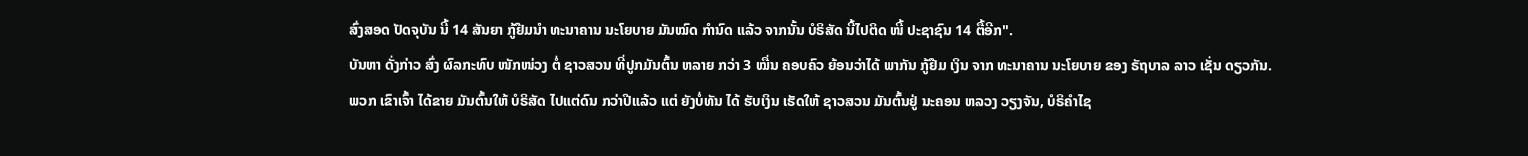ສົ່ງສອດ ປັດຈຸບັນ ນີ້ 14 ສັນຍາ ກູ້ຢືມນໍາ ທະນາຄານ ນະໂຍບາຍ ມັນໝົດ ກໍານົດ ແລ້ວ ຈາກນັ້ນ ບໍຣິສັດ ນີ້ໄປຕິດ ໜີ້ ປະຊາຊົນ 14 ຕື້ອີກ".
ບັນຫາ ດັ່ງກ່າວ ສົ່ງ ຜົລກະທົບ ໜັກໜ່ວງ ຕໍ່ ຊາວສວນ ທີ່ປູກມັນຕົ້ນ ຫລາຍ ກວ່າ 3 ໝື່ນ ຄອບຄົວ ຍ້ອນວ່າໄດ້ ພາກັນ ກູ້ຢືມ ເງິນ ຈາກ ທະນາຄານ ນະໂຍບາຍ ຂອງ ຣັຖບາລ ລາວ ເຊັ່ນ ດຽວກັນ.
ພວກ ເຂົາເຈົ້າ ໄດ້ຂາຍ ມັນຕົ້ນໃຫ້ ບໍຣິສັດ ໄປແຕ່ດົນ ກວ່າປີແລ້ວ ແຕ່ ຍັງບໍ່ທັນ ໄດ້ ຮັບເງິນ ເຮັດໃຫ້ ຊາວສວນ ມັນຕົ້ນຢູ່ ນະຄອນ ຫລວງ ວຽງຈັນ, ບໍຣິຄໍາໄຊ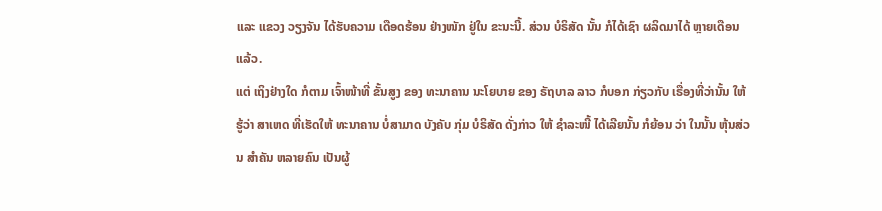ແລະ ແຂວງ ວຽງຈັນ ໄດ້ຮັບຄວາມ ເດືອດຮ້ອນ ຢ່າງໜັກ ຢູ່ໃນ ຂະນະນີ້. ສ່ວນ ບໍຣິສັດ ນັ້ນ ກໍໄດ້ເຊົາ ຜລິດມາໄດ້ ຫຼາຍເດືອນ ແລ້ວ.
ແຕ່ ເຖິງຢ່າງໃດ ກໍຕາມ ເຈົ້າໜ້າທີ່ ຂັ້ນສູງ ຂອງ ທະນາຄານ ນະໂຍບາຍ ຂອງ ຣັຖບາລ ລາວ ກໍບອກ ກ່ຽວກັບ ເຣື່ອງທີ່ວ່ານັ້ນ ໃຫ້ຮູ້ວ່າ ສາເຫດ ທີ່ເຮັດໃຫ້ ທະນາຄານ ບໍ່ສາມາດ ບັງຄັບ ກຸ່ມ ບໍຣິສັດ ດັ່ງກ່າວ ໃຫ້ ຊໍາລະໜີ້ ໄດ້ເລີຍນັ້ນ ກໍຍ້ອນ ວ່າ ໃນນັ້ນ ຫຸ້ນສ່ວນ ສໍາຄັນ ຫລາຍຄົນ ເປັນຜູ້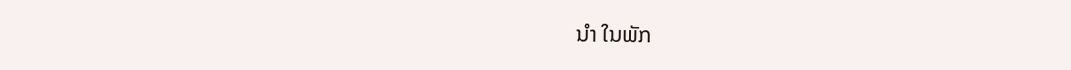ນໍາ ໃນພັກ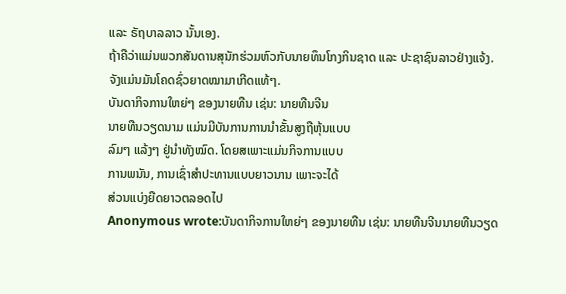ແລະ ຣັຖບາລລາວ ນັ້ນເອງ.
ຖ້າຄືວ່າແມ່ນພວກສັນດານສຸນັກຮ່ວມຫົວກັບນາຍທຶນໂກງກິນຊາດ ແລະ ປະຊາຊົນລາວຢ່າງແຈ້ງ.
ຈັງແມ່ນມັນໂຄດຊົ່ວຍາດໝາມາເກີດແທ້ໆ.
ບັນດາກິຈການໃຫຍ່ໆ ຂອງນາຍທືນ ເຊ່ນ: ນາຍທືນຈີນ
ນາຍທືນວຽດນາມ ແມ່ນມີບັນການການນຳຂັ້ນສູງຖືຫຸ້ນແບບ
ລົມໆ ແລ້ງໆ ຢູ່ນຳທັງໝົດ. ໂດຍສເພາະແມ່ນກິຈການແບບ
ການພນັນ, ການເຊົ່າສຳປະທານແບບຍາວນານ ເພາະຈະໄດ້
ສ່ວນແບ່ງຍືດຍາວຕລອດໄປ
Anonymous wrote:ບັນດາກິຈການໃຫຍ່ໆ ຂອງນາຍທືນ ເຊ່ນ: ນາຍທືນຈີນນາຍທືນວຽດ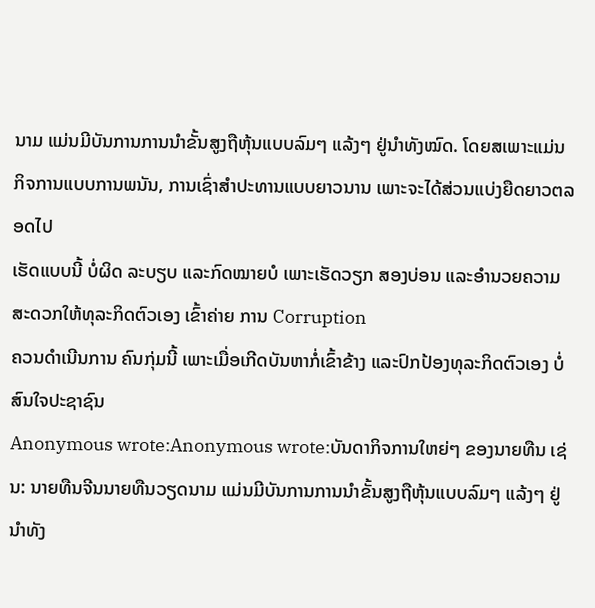ນາມ ແມ່ນມີບັນການການນຳຂັ້ນສູງຖືຫຸ້ນແບບລົມໆ ແລ້ງໆ ຢູ່ນຳທັງໝົດ. ໂດຍສເພາະແມ່ນກິຈການແບບການພນັນ, ການເຊົ່າສຳປະທານແບບຍາວນານ ເພາະຈະໄດ້ສ່ວນແບ່ງຍືດຍາວຕລອດໄປ
ເຮັດແບບນີ້ ບໍ່ຜິດ ລະບຽບ ແລະກົດໝາຍບໍ ເພາະເຮັດວຽກ ສອງບ່ອນ ແລະອຳນວຍຄວາມສະດວກໃຫ້ທຸລະກິດຕົວເອງ ເຂົ້າຄ່າຍ ການ Corruption
ຄວນດຳເນີນການ ຄົນກຸ່ມນີ້ ເພາະເມື່ອເກີດບັນຫາກໍ່ເຂົ້າຂ້າງ ແລະປົກປ້ອງທຸລະກິດຕົວເອງ ບໍ່ສົນໃຈປະຊາຊົນ
Anonymous wrote:Anonymous wrote:ບັນດາກິຈການໃຫຍ່ໆ ຂອງນາຍທືນ ເຊ່ນ: ນາຍທືນຈີນນາຍທືນວຽດນາມ ແມ່ນມີບັນການການນຳຂັ້ນສູງຖືຫຸ້ນແບບລົມໆ ແລ້ງໆ ຢູ່ນຳທັງ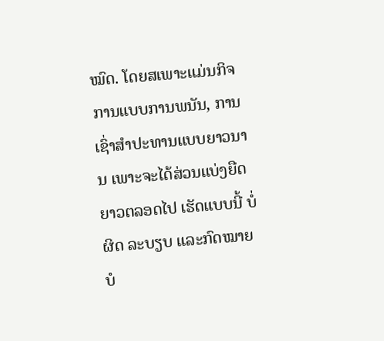ໝົດ. ໂດຍສເພາະແມ່ນກິຈການແບບການພນັນ, ການເຊົ່າສຳປະທານແບບຍາວນານ ເພາະຈະໄດ້ສ່ວນແບ່ງຍືດຍາວຕລອດໄປ ເຮັດແບບນີ້ ບໍ່ຜິດ ລະບຽບ ແລະກົດໝາຍບໍ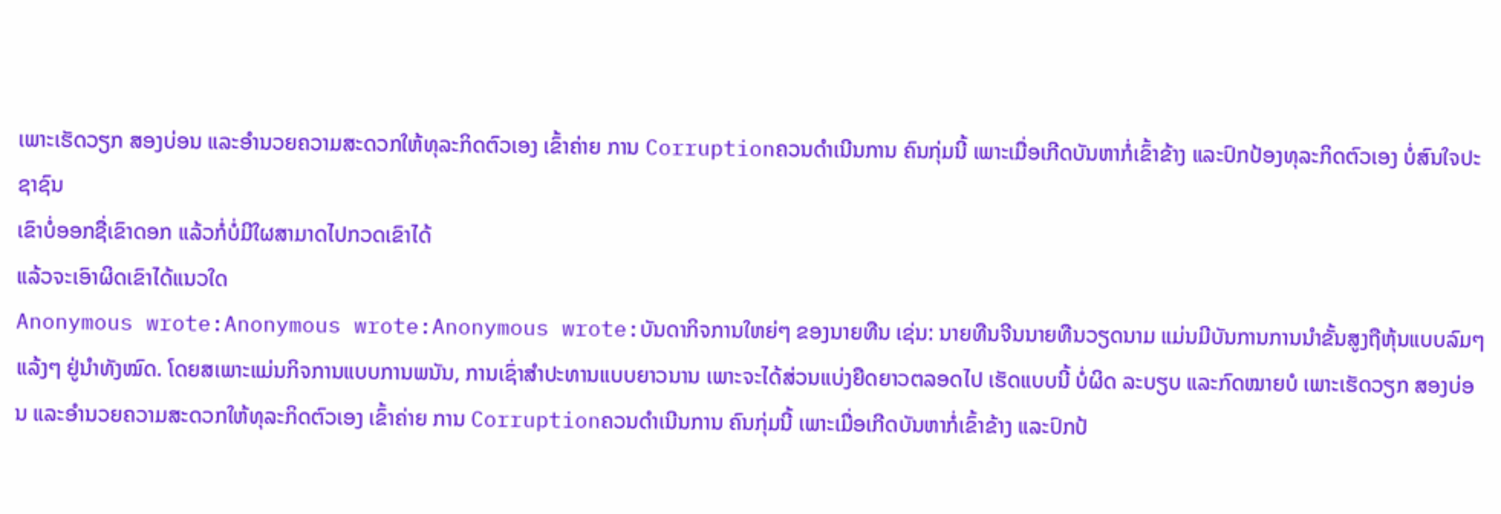ເພາະເຮັດວຽກ ສອງບ່ອນ ແລະອຳນວຍຄວາມສະດວກໃຫ້ທຸລະກິດຕົວເອງ ເຂົ້າຄ່າຍ ການ Corruptionຄວນດຳເນີນການ ຄົນກຸ່ມນີ້ ເພາະເມື່ອເກີດບັນຫາກໍ່ເຂົ້າຂ້າງ ແລະປົກປ້ອງທຸລະກິດຕົວເອງ ບໍ່ສົນໃຈປະຊາຊົນ
ເຂົາບໍ່ອອກຊື່ເຂົາດອກ ແລ້ວກໍ່ບໍ່ມີໃຜສາມາດໄປກວດເຂົາໄດ້
ແລ້ວຈະເອົາຜິດເຂົາໄດ້ແນວໃດ
Anonymous wrote:Anonymous wrote:Anonymous wrote:ບັນດາກິຈການໃຫຍ່ໆ ຂອງນາຍທືນ ເຊ່ນ: ນາຍທືນຈີນນາຍທືນວຽດນາມ ແມ່ນມີບັນການການນຳຂັ້ນສູງຖືຫຸ້ນແບບລົມໆ ແລ້ງໆ ຢູ່ນຳທັງໝົດ. ໂດຍສເພາະແມ່ນກິຈການແບບການພນັນ, ການເຊົ່າສຳປະທານແບບຍາວນານ ເພາະຈະໄດ້ສ່ວນແບ່ງຍືດຍາວຕລອດໄປ ເຮັດແບບນີ້ ບໍ່ຜິດ ລະບຽບ ແລະກົດໝາຍບໍ ເພາະເຮັດວຽກ ສອງບ່ອນ ແລະອຳນວຍຄວາມສະດວກໃຫ້ທຸລະກິດຕົວເອງ ເຂົ້າຄ່າຍ ການ Corruptionຄວນດຳເນີນການ ຄົນກຸ່ມນີ້ ເພາະເມື່ອເກີດບັນຫາກໍ່ເຂົ້າຂ້າງ ແລະປົກປ້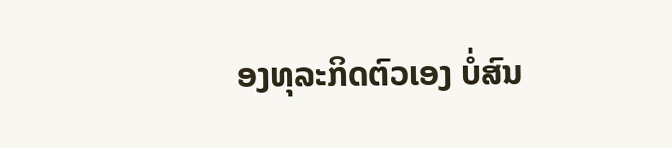ອງທຸລະກິດຕົວເອງ ບໍ່ສົນ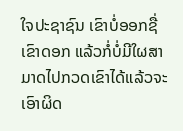ໃຈປະຊາຊົນ ເຂົາບໍ່ອອກຊື່ເຂົາດອກ ແລ້ວກໍ່ບໍ່ມີໃຜສາມາດໄປກວດເຂົາໄດ້ແລ້ວຈະເອົາຜິດ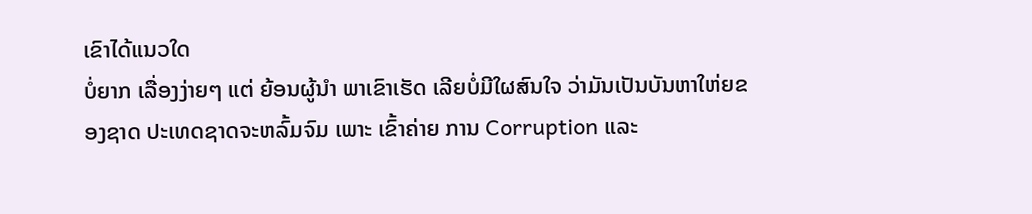ເຂົາໄດ້ແນວໃດ
ບໍ່ຍາກ ເລື່ອງງ່າຍໆ ແຕ່ ຍ້ອນຜູ້ນຳ ພາເຂົາເຮັດ ເລີຍບໍ່ມີໃຜສົນໃຈ ວ່າມັນເປັນບັນຫາໃຫ່ຍຂອງຊາດ ປະເທດຊາດຈະຫລົ້ມຈົມ ເພາະ ເຂົ້າຄ່າຍ ການ Corruption ແລະ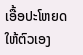ເອື້ອປະໂຫຍດໃຫ້ຕົວເອງ